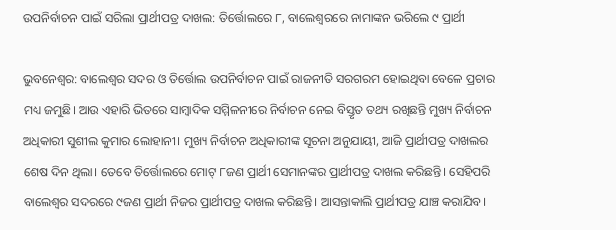ଉପନିର୍ବାଚନ ପାଇଁ ସରିଲା ପ୍ରାର୍ଥୀପତ୍ର ଦାଖଲ: ତିର୍ତ୍ତୋଲରେ ୮, ବାଲେଶ୍ୱରରେ ନାମାଙ୍କନ ଭରିଲେ ୯ ପ୍ରାର୍ଥୀ

ଭୁବନେଶ୍ୱର: ବାଲେଶ୍ୱର ସଦର ଓ ତିର୍ତ୍ତୋଲ ଉପନିର୍ବାଚନ ପାଇଁ ରାଜନୀତି ସରଗରମ ହୋଇଥିବା ବେଳେ ପ୍ରଚାର ମଧ୍ୟ ଜମୁଛି। ଆଉ ଏହାରି ଭିତରେ ସାମ୍ବାଦିକ ସମ୍ମିଳନୀରେ ନିର୍ବାଚନ ନେଇ ବିସ୍ତୃତ ତଥ୍ୟ ରଖିଛନ୍ତି ମୁଖ୍ୟ ନିର୍ବାଚନ ଅଧିକାରୀ ସୁଶୀଲ କୁମାର ଲୋହାନୀ। ମୁଖ୍ୟ ନିର୍ବାଚନ ଅଧିକାରୀଙ୍କ ସୂଚନା ଅନୁଯାୟୀ, ଆଜି ପ୍ରାର୍ଥୀପତ୍ର ଦାଖଲର ଶେଷ ଦିନ ଥିଲା। ତେବେ ତିର୍ତ୍ତୋଲରେ ମୋଟ୍‌ ୮ଜଣ ପ୍ରାର୍ଥୀ ସେମାନଙ୍କର ପ୍ରାର୍ଥୀପତ୍ର ଦାଖଲ କରିଛନ୍ତି। ସେହିପରି ବାଲେଶ୍ୱର ସଦରରେ ୯ଜଣ ପ୍ରାର୍ଥୀ ନିଜର ପ୍ରାର୍ଥୀପତ୍ର ଦାଖଲ କରିଛନ୍ତି। ଆସନ୍ତାକାଲି ପ୍ରାର୍ଥୀପତ୍ର ଯାଞ୍ଚ କରାଯିବ।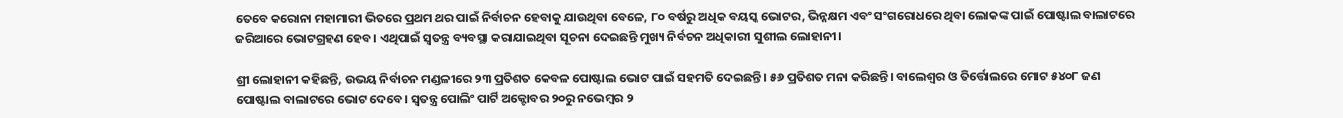ତେବେ କରୋନା ମହାମାରୀ ଭିତରେ ପ୍ରଥମ ଥର ପାଇଁ ନିର୍ବାଚନ ହେବାକୁ ଯାଉଥିବା ବେଳେ, ୮୦ ବର୍ଷରୁ ଅଧିକ ବୟସ୍କ ଭୋଟର, ଭିନ୍ନକ୍ଷମ ଏବଂ ସଂଗରୋଧରେ ଥିବା ଲୋକଙ୍କ ପାଇଁ ପୋଷ୍ଟାଲ ବାଲାଟରେ ଜରିଆରେ ଭୋଟଗ୍ରହଣ ହେବ। ଏଥିପାଇଁ ସ୍ୱତନ୍ତ୍ର ବ୍ୟବସ୍ଥା କରାଯାଇଥିବା ସୂଚନା ଦେଇଛନ୍ତି ମୁଖ୍ୟ ନିର୍ବଚନ ଅଧିକାରୀ ସୁଶୀଲ ଲୋହାନୀ।

ଶ୍ରୀ ଲୋହାନୀ କହିଛନ୍ତି, ଉଭୟ ନିର୍ବାଚନ ମଣ୍ଡଳୀରେ ୨୩ ପ୍ରତିଶତ କେବଳ ପୋଷ୍ଟାଲ ଭୋଟ ପାଇଁ ସହମତି ଦେଇଛନ୍ତି। ୫୬ ପ୍ରତିଶତ ମନା କରିଛନ୍ତି। ବାଲେଶ୍ୱର ଓ ତିର୍ତ୍ତୋଲରେ ମୋଟ ୫୪୦୮ ଜଣ ପୋଷ୍ଟାଲ ବାଲାଟରେ ଭୋଟ ଦେବେ। ସ୍ୱତନ୍ତ୍ର ପୋଲିଂ ପାର୍ଟି ଅକ୍ଟୋବର ୨୦ରୁ ନଭେମ୍ବର ୨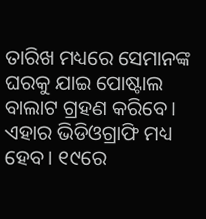ତାରିଖ ମଧ୍ୟରେ ସେମାନଙ୍କ ଘରକୁ ଯାଇ ପୋଷ୍ଟାଲ ବାଲାଟ ଗ୍ରହଣ କରିବେ। ଏହାର ଭିଡିଓଗ୍ରାଫି ମଧ୍ୟ ହେବ। ୧୯ରେ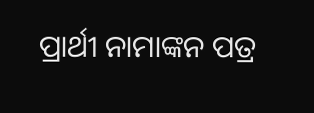ପ୍ରାର୍ଥୀ ନାମାଙ୍କନ ପତ୍ର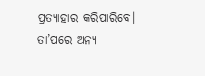ପ୍ରତ୍ୟାହାର କରିପାରିବେ। ତା’ପରେ ଅନ୍ୟ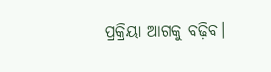ପ୍ରକ୍ରିୟା ଆଗକୁ ବଢ଼ିବ।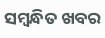ସମ୍ବନ୍ଧିତ ଖବର